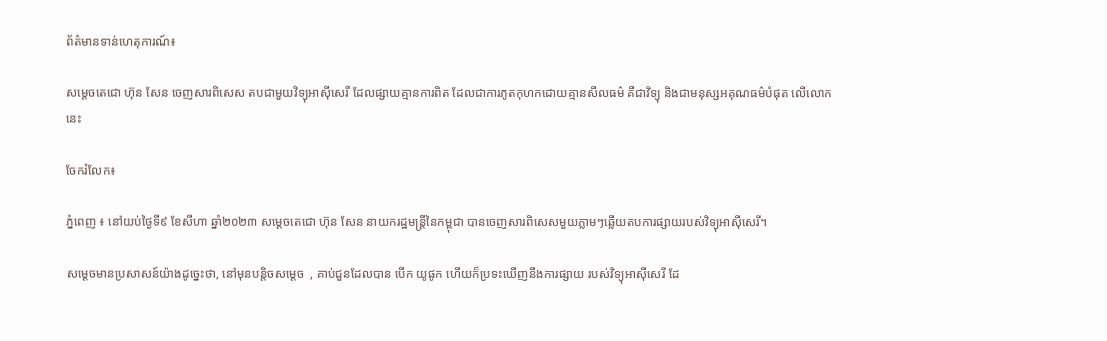ព័ត៌មានទាន់ហេតុការណ៍៖

សម្ដេចតេជោ ហ៊ុន សែន ចេញសារពិសេស តបជាមួយវិទ្យុអាស៊ីសេរី ដែលផ្សាយគ្មានការពិត ដែលជាការភូតកុហកដោយគ្មានសីលធម៌ គឺជាវិទ្យុ និងជាមនុស្សអគុណធម៌បំផុត លើលោកនេះ

ចែករំលែក៖

ភ្នំពេញ ៖ នៅយប់ថ្ងៃទី៩ ខែសីហា ឆ្នាំ២០២៣ សម្ដេចតេជោ ហ៊ុន សែន នាយករដ្ឋមន្ត្រីនៃកម្ពុជា បានចេញសារពិសេសមួយភ្លាមៗឆ្លើយតបការផ្សាយរបស់វិទ្យុអាស៊ីសេរី។

សម្ដេចមានប្រសាសន៍យ៉ាងដូច្នេះថា, នៅមុនបន្តិចសម្ដេច  , គាប់ជួនដែលបាន បើក យូផូក ហើយក៏ប្រទះឃើញនឹងការផ្សាយ របស់វិទ្យុអាស៊ីសេរី ដែ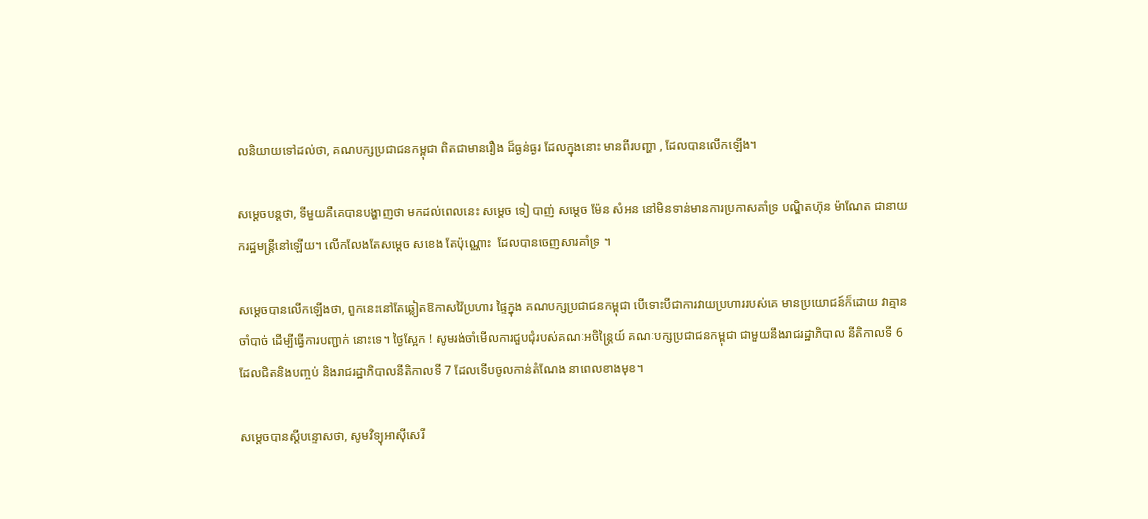លនិយាយទៅដល់ថា, គណបក្សប្រជាជនកម្ពុជា ពិតជាមានរឿង ដ៏ធ្ងន់ធ្ងរ ដែលក្នុងនោះ មានពីរបញ្ហា , ដែលបានលើកឡើង។

សម្ដេចបន្តថា, ទីមួយគឺគេបានបង្ហាញថា មកដល់ពេលនេះ សម្ដេច ទៀ បាញ់ សម្តេច ម៉ែន សំអន នៅមិនទាន់មានការប្រកាសគាំទ្រ បណ្ឌិតហ៊ុន ម៉ាណែត ជានាយករដ្ឋមន្ត្រីនៅឡើយ។ លើកលែងតែសម្ដេច សខេង តែប៉ុណ្ណោះ  ដែលបានចេញសារគាំទ្រ ។

សម្ដេចបានលើកឡើងថា, ពួកនេះនៅតែឆ្លៀតឱកាសវ៉ៃប្រហារ ផ្ទៃក្នុង គណបក្សប្រជាជនកម្ពុជា បើទោះបីជាការវាយប្រហាររបស់គេ មានប្រយោជន៍ក៏ដោយ វាគ្មានចាំបាច់ ដើម្បីធ្វើការបញ្ជាក់ នោះទេ។ ថ្ងៃស្អែក ! សូមរង់ចាំមើលការជួបជុំរបស់គណៈអចិន្ត្រៃយ៍ គណៈបក្សប្រជាជនកម្ពុជា ជាមួយនឹងរាជរដ្ឋាភិបាល នីតិកាលទី 6 ដែលជិតនិងបញ្ចប់ និងរាជរដ្ឋាភិបាលនីតិកាលទី 7 ដែលទើបចូលកាន់តំណែង នាពេលខាងមុខ។

សម្ដេចបានស្ដីបន្ទោសថា, សូមវិទ្យុអាស៊ីសេរី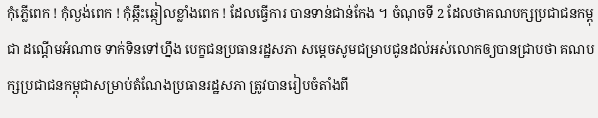កុំភ្លើពេក ! កុំល្ងង់ពេក ! កុំឆ្កឹះឆ្កៀលខ្លាំងពេក ! ដែលធ្វើការ បានទាន់ជាន់កែង ។ ចំណុចទី 2 ដែលថាគណបក្សប្រជាជនកម្ពុជា ដណ្ដើមអំណាច ទាក់ទិនទៅហ្នឹង បេក្ខជនប្រធានរដ្ឋសភា សម្ដេចសូមជម្រាបជូនដល់អស់លោកឲ្យបានជ្រាបថា គណបក្សប្រជាជនកម្ពុជាសម្រាប់តំណែងប្រធានរដ្ឋសភា ត្រូវបានរៀបចំតាំងពី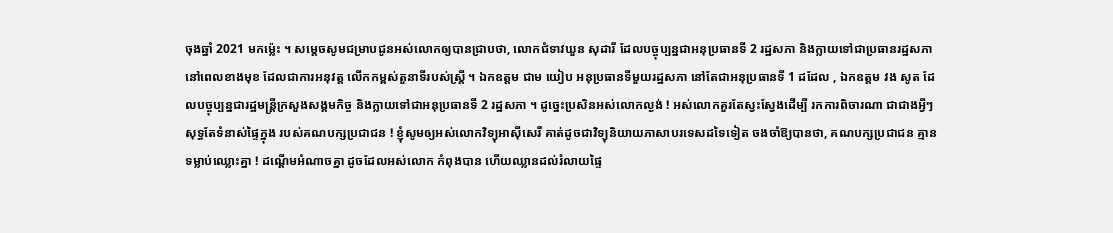ចុងឆ្នាំ 2021 មកម្ល៉េះ ។ សម្ដេចសូមជម្រាបជូនអស់លោកឲ្យបានជ្រាបថា, លោកជំទាវឃួន សុដារី ដែលបច្ចុប្បន្នជាអនុប្រធានទី 2 រដ្ឋសភា និងក្លាយទៅជាប្រធានរដ្ឋសភា នៅពេលខាងមុខ ដែលជាការអនុវត្ត លើកកម្ពស់តួនាទីរបស់ស្ត្រី ។ ឯកឧត្តម ជាម យៀប អនុប្រធានទីមួយរដ្ឋសភា នៅតែជាអនុប្រធានទី 1 ដដែល , ឯកឧត្តម វង សូត ដែលបច្ចុប្បន្នជារដ្ឋមន្ត្រីក្រសួងសង្គមកិច្ច និងក្លាយទៅជាអនុប្រធានទី 2 រដ្ឋសភា ។ ដូច្នេះប្រសិនអស់លោកល្ងង់ ! អស់លោកគួរតែស្វះស្វែងដើម្បី រកការពិចារណា ជាជាងអ្វីៗ សុទ្ធតែទំនាស់ផ្ទៃក្នុង របស់គណបក្សប្រជាជន ! ខ្ញុំសូមឲ្យអស់លោកវិទ្យុអាស៊ីសេរី គាត់ដូចជាវិទ្យុនិយាយភាសាបរទេសដទៃទៀត ចងចាំឱ្យបានថា, គណបក្សប្រជាជន គ្មានទម្លាប់ឈ្លោះគ្នា ! ដណ្ដើមអំណាចគ្នា ដូចដែលអស់លោក កំពុងបាន ហើយឈ្លានដល់រំលាយផ្ទៃ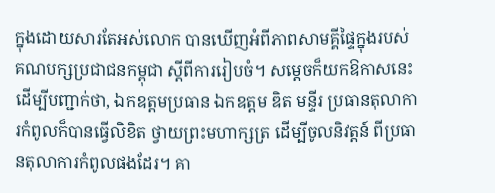ក្នុងដោយសារតែអស់លោក បានឃើញអំពីភាពសាមគ្គីផ្ទៃក្នុងរបស់គណបក្សប្រជាជនកម្ពុជា ស្ដីពីការរៀបចំ។ សម្ដេចក៏យកឱកាសនេះ ដើម្បីបញ្ជាក់ថា, ឯកឧត្តមប្រធាន ឯកឧត្តម ឌិត មន្ទីរ ប្រធានតុលាការកំពូលក៏បានធ្វើលិខិត ថ្វាយព្រះមហាក្សត្រ ដើម្បីចូលនិវត្តន៍ ពីប្រធានតុលាការកំពូលផងដែរ។ គា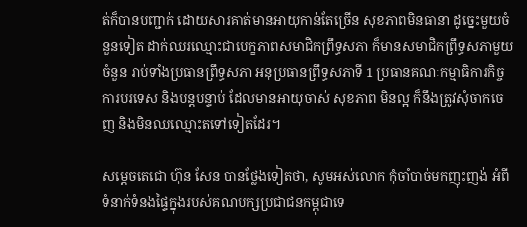ត់ក៏បានបញ្ជាក់ ដោយសារគាត់មានអាយុកាន់តែច្រើន សុខភាពមិនធានា ដូច្នេះមួយចំនួនទៀត ដាក់ឈរឈ្មោះជាបេក្ខភាពសមាជិកព្រឹទ្ធសភា ក៏មានសមាជិកព្រឹទ្ធសភាមួយចំនួន រាប់ទាំងប្រធានព្រឹទ្ធសភា អនុប្រធានព្រឹទ្ធសភាទី 1 ប្រធានគណៈកម្មាធិការកិច្ចការបរទេស និងបន្តបន្ទាប់ ដែលមានអាយុចាស់ សុខភាព មិនល្អ ក៏នឹងត្រូវសុំចាកចេញ និងមិនឈឈ្មោះតទៅទៀតដែរ។

សម្ដេចតេជោ ហ៊ុន សែន បានថ្លែងទៀតថា, សូមអស់លោក កុំចាំបាច់មកញុះញង់ អំពីទំនាក់ទំនងផ្ទៃក្នុងរបស់គណបក្សប្រជាជនកម្ពុជាទេ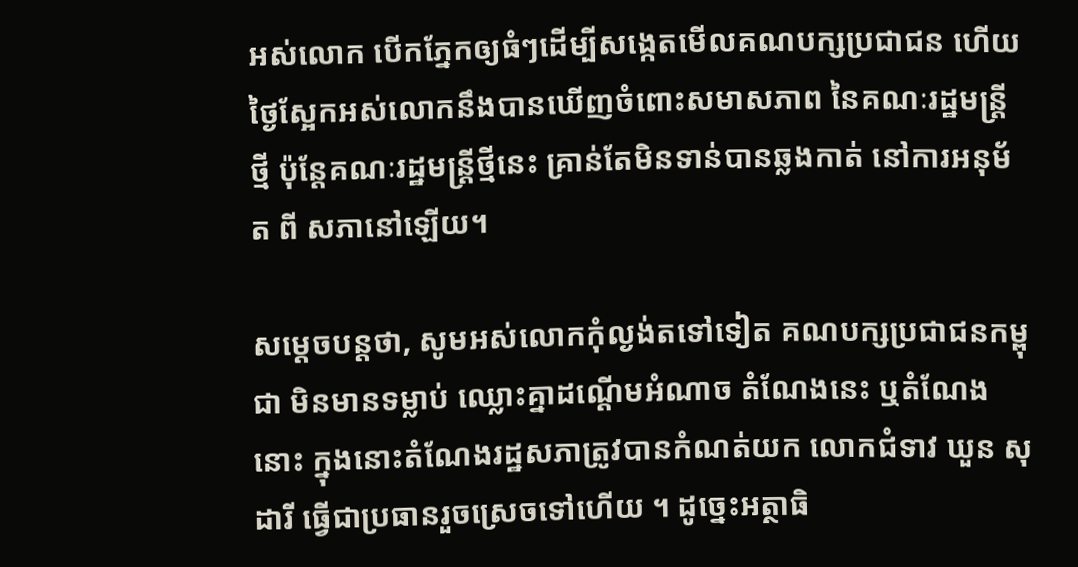អស់លោក បើកភ្នែកឲ្យធំៗដើម្បីសង្កេតមើលគណបក្សប្រជាជន ហើយថ្ងៃស្អែកអស់លោកនឹងបានឃើញចំពោះសមាសភាព នៃគណៈរដ្ឋមន្ត្រីថ្មី ប៉ុន្តែគណៈរដ្ឋមន្ត្រីថ្មីនេះ គ្រាន់តែមិនទាន់បានឆ្លងកាត់ នៅការអនុម័ត ពី សភានៅឡើយ។

សម្ដេចបន្តថា, សូមអស់លោកកុំល្ងង់តទៅទៀត គណបក្សប្រជាជនកម្ពុជា មិនមានទម្លាប់ ឈ្លោះគ្នាដណ្ដើមអំណាច តំណែងនេះ ឬតំណែងនោះ ក្នុងនោះតំណែងរដ្ឋសភាត្រូវបានកំណត់យក លោកជំទាវ ឃួន សុដារី ធ្វើជាប្រធានរួចស្រេចទៅហើយ ។ ដូច្នេះអត្ថាធិ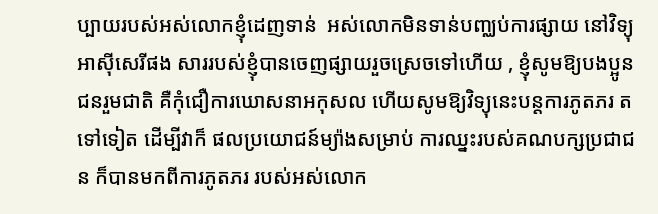ប្បាយរបស់អស់លោកខ្ញុំដេញទាន់  អស់លោកមិនទាន់បញ្ឈប់ការផ្សាយ នៅវិទ្យុអាស៊ីសេរីផង សាររបស់ខ្ញុំបានចេញផ្សាយរួចស្រេចទៅហើយ , ខ្ញុំសូមឱ្យបងប្អូនជនរួមជាតិ គឺកុំជឿការឃោសនាអកុសល ហើយសូមឱ្យវិទ្យុនេះបន្តការភូតភរ តទៅទៀត ដើម្បីវាក៏ ផលប្រយោជន៍ម្យ៉ាងសម្រាប់ ការឈ្នះរបស់គណបក្សប្រជាជន ក៏បានមកពីការភូតភរ របស់អស់លោក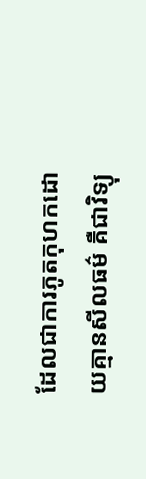ដែលជាការភូតកុហកដោយគ្មានសីលធម៌ គឺជាវិទ្យុ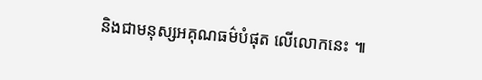និងជាមនុស្សអគុណធម៌បំផុត លើលោកនេះ ៕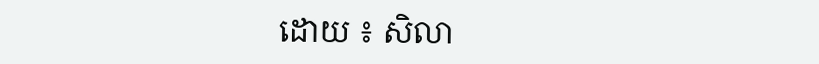ដោយ ៖ សិលា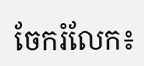ចែករំលែក៖